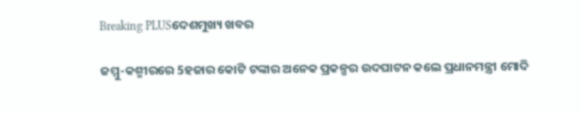Breaking PLUSଦେଶମୁଖ୍ୟ ଖବର

ଜମ୍ମୁ-କଶ୍ମୀରରେ 5ହଜାର କୋଟି ଟଙ୍କାର ଅନେକ ପ୍ରକଳ୍ପର ଉଦଘାଟନ କଲେ ପ୍ରଧାନମନ୍ତ୍ରୀ ମୋଦି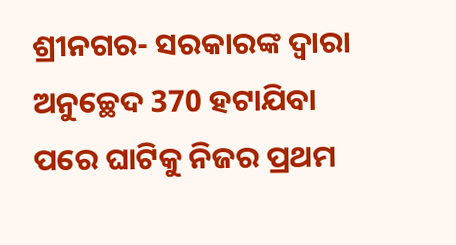ଶ୍ରୀନଗର- ସରକାରଙ୍କ ଦ୍ୱାରା ଅନୁଚ୍ଛେଦ 370 ହଟାଯିବା ପରେ ଘାଟିକୁ ନିଜର ପ୍ରଥମ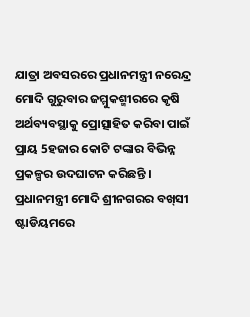ଯାତ୍ରା ଅବସରରେ ପ୍ରଧାନମନ୍ତ୍ରୀ ନରେନ୍ଦ୍ର ମୋଦି ଗୁରୁବାର ଜମ୍ମୁକଶ୍ମୀରରେ କୃଷି ଅର୍ଥବ୍ୟବସ୍ଥାକୁ ପ୍ରୋତ୍ସାହିତ କରିବା ପାଇଁ ପ୍ରାୟ 5ହଜାର କୋଟି ଟଙ୍କାର ବିଭିନ୍ନ ପ୍ରକଳ୍ପର ଉଦଘାଟନ କରିଛନ୍ତି ।
ପ୍ରଧାନମନ୍ତ୍ରୀ ମୋଦି ଶ୍ରୀନଗରର ବଖ୍‌ସୀ ଷ୍ଟାଡିୟମରେ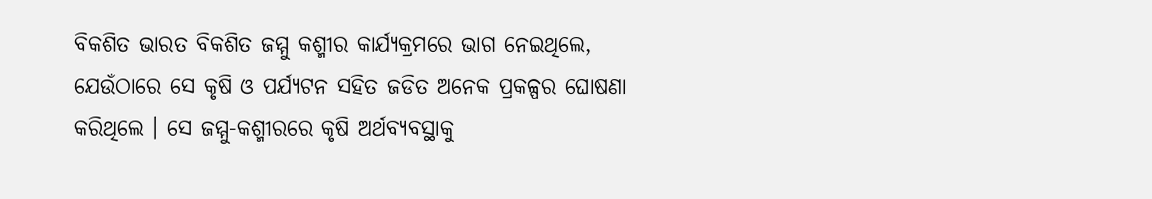ବିକଶିତ ଭାରତ ବିକଶିତ ଜମ୍ମୁ କଶ୍ମୀର କାର୍ଯ୍ୟକ୍ରମରେ ଭାଗ ନେଇଥିଲେ, ଯେଉଁଠାରେ ସେ କୃଷି ଓ ପର୍ଯ୍ୟଟନ ସହିତ ଜଡିତ ଅନେକ ପ୍ରକଳ୍ପର ଘୋଷଣା କରିଥିଲେ । ସେ ଜମ୍ମୁ-କଶ୍ମୀରରେ କୃଷି ଅର୍ଥବ୍ୟବସ୍ଥାକୁ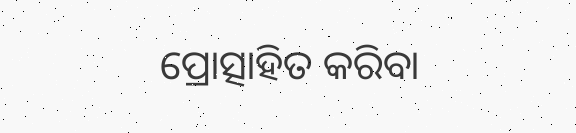ପ୍ରୋତ୍ସାହିତ କରିବା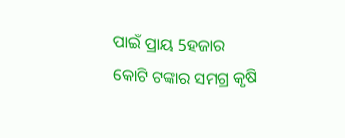ପାଇଁ ପ୍ରାୟ 5ହଜାର କୋଟି ଟଙ୍କାର ସମଗ୍ର କୃଷି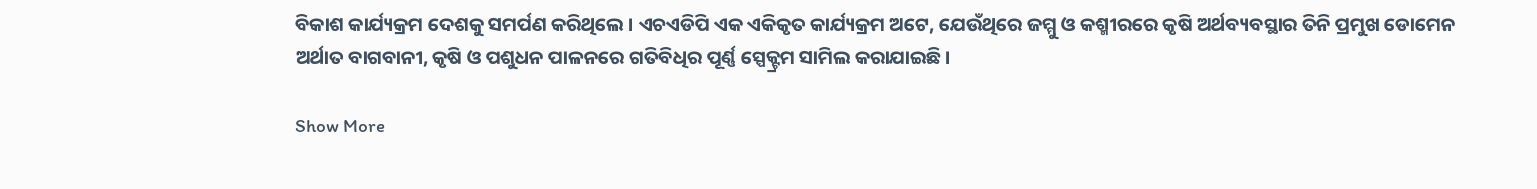ବିକାଶ କାର୍ଯ୍ୟକ୍ରମ ଦେଶକୁ ସମର୍ପଣ କରିଥିଲେ । ଏଚଏଡିପି ଏକ ଏକିକୃତ କାର୍ଯ୍ୟକ୍ରମ ଅଟେ, ଯେଉଁଥିରେ ଜମ୍ମୁ ଓ କଶ୍ମୀରରେ କୃଷି ଅର୍ଥବ୍ୟବସ୍ଥାର ତିନି ପ୍ରମୁଖ ଡୋମେନ ଅର୍ଥାତ ବାଗବାନୀ, କୃଷି ଓ ପଶୁଧନ ପାଳନରେ ଗତିବିଧିର ପୂର୍ଣ୍ଣ ସ୍ପେକ୍ଟ୍ରମ ସାମିଲ କରାଯାଇଛି ।

Show More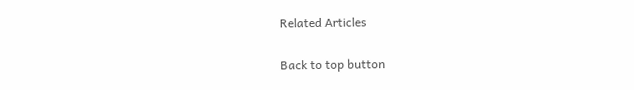Related Articles

Back to top button